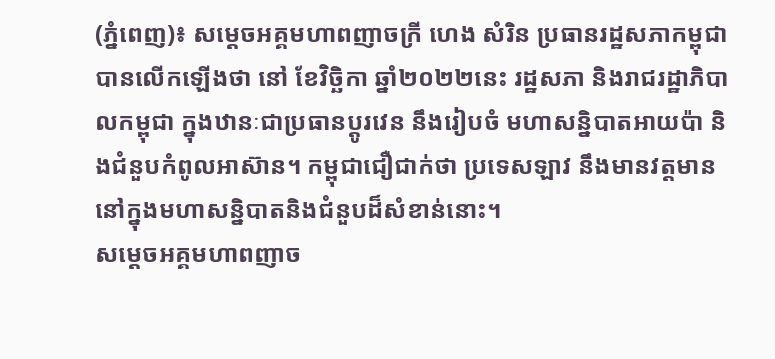(ភ្នំពេញ)៖ សម្តេចអគ្គមហាពញាចក្រី ហេង សំរិន ប្រធានរដ្ឋសភាកម្ពុជា បានលើកឡើងថា នៅ ខែវិច្ឆិកា ឆ្នាំ២០២២នេះ រដ្ឋសភា និងរាជរដ្ឋាភិបាលកម្ពុជា ក្នុងឋានៈជាប្រធានប្តូរវេន នឹងរៀបចំ មហាសន្និបាតអាយប៉ា និងជំនួបកំពូលអាស៊ាន។ កម្ពុជាជឿជាក់ថា ប្រទេសឡាវ នឹងមានវត្តមាន នៅក្នុងមហាសន្និបាតនិងជំនួបដ៏សំខាន់នោះ។
សម្តេចអគ្គមហាពញាច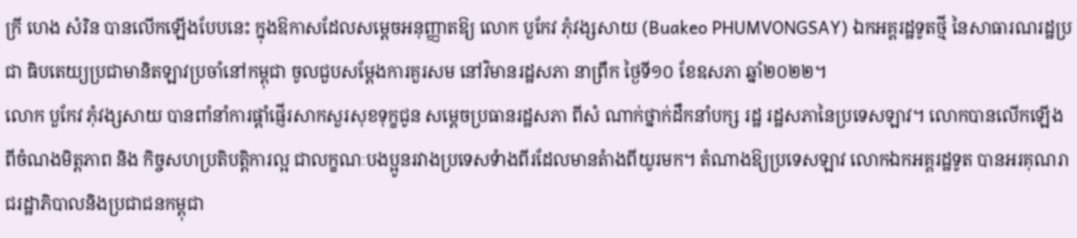ក្រី ហេង សំរិន បានលើកឡើងបែបនេះ ក្នុងឱកាសដែលសម្តេចអនុញ្ញាតឱ្យ លោក បួកែវ ភុំវង្សសាយ (Buakeo PHUMVONGSAY) ឯកអគ្គរដ្ឋទូតថ្មី នៃសាធារណរដ្ឋប្រជា ធិបតេយ្យប្រជាមានិតឡាវប្រចាំនៅកម្ពុជា ចូលជួបសម្តែងការគួរសម នៅវិមានរដ្ឋសភា នាព្រឹក ថ្ងៃទី១០ ខែឧសភា ឆ្នាំ២០២២។
លោក បួកែវ ភុំវង្សសាយ បានពាំនាំការផ្តាំផ្ញើរសាកសួរសុខទុក្ខជូន សម្តេចប្រធានរដ្ឋសភា ពីសំ ណាក់ថ្នាក់ដឹកនាំបក្ស រដ្ឋ រដ្ឋសភានៃប្រទេសឡាវ។ លោកបានលើកឡើងពីចំណងមិត្តភាព និង កិច្ចសហប្រតិបត្តិការល្អ ជាលក្ខណៈបងប្អូនរវាងប្រទេសទំាងពីរដែលមានតំាងពីយូរមក។ តំណាងឱ្យប្រទេសឡាវ លោកឯកអគ្គរដ្ឋទូត បានអរគុណរាជរដ្ឋាភិបាលនិងប្រជាជនកម្ពុជា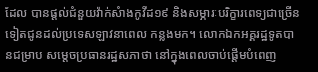ដែល បានផ្តល់ជំនួយវ៉ាក់សំាងកូវីដ១៩ និងសម្ភារៈបរិក្ខារពេទ្យជាច្រើនទៀតជូនដល់ប្រទេសឡាវនាពេល កន្លងមក។ លោកឯកអគ្គរដ្ឋទូតបានជម្រាប សម្តេចប្រធានរដ្ឋសភាថា នៅក្នុងពេលចាប់ផ្តើមបំពេញ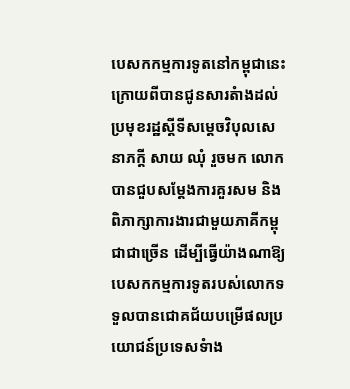បេសកកម្មការទូតនៅកម្ពុជានេះ ក្រោយពីបានជូនសារតំាងដល់ប្រមុខរដ្ឋស្តីទីសម្តេចវិបុលសេនាភក្តី សាយ ឈុំ រួចមក លោកបានជួបសម្តែងការគួរសម និងពិភាក្សាការងារជាមួយភាគីកម្ពុជាជាច្រើន ដើម្បីធ្វើយ៉ាងណាឱ្យបេសកកម្មការទូតរបស់លោកទទួលបានជោគជ័យបម្រើផលប្រយោជន៍ប្រទេសទំាង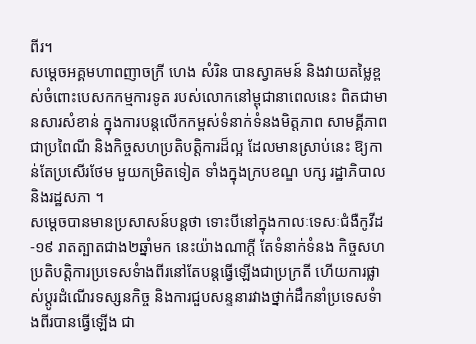ពីរ។
សម្តេចអគ្គមហាពញាចក្រី ហេង សំរិន បានស្វាគមន៍ និងវាយតម្លៃខ្ពស់ចំពោះបេសកកម្មការទូត របស់លោកនៅម្ពុជានាពេលនេះ ពិតជាមានសារសំខាន់ ក្នុងការបន្តលើកកម្ពស់ទំនាក់ទំនងមិត្តភាព សាមគ្គីភាពជាប្រពៃណី និងកិច្ចសហប្រតិបត្តិការដ៏ល្អ ដែលមានស្រាប់នេះ ឱ្យកាន់តែប្រសើរថែម មួយកម្រិតទៀត ទាំងក្នុងក្របខណ្ឌ បក្ស រដ្ឋាភិបាល និងរដ្ឋសភា ។
សម្តេចបានមានប្រសាសន៍បន្តថា ទោះបីនៅក្នុងកាលៈទេសៈជំងឺកូវីដ-១៩ រាតត្បាតជាង២ឆ្នាំមក នេះយ៉ាងណាក្តី តែទំនាក់ទំនង កិច្ចសហប្រតិបត្តិការប្រទេសទំាងពីរនៅតែបន្តធ្វើឡើងជាប្រក្រតី ហើយការផ្លាស់ប្តូរដំណើរទស្សនកិច្ច និងការជួបសន្ទនារវាងថ្នាក់ដឹកនាំប្រទេសទំាងពីរបានធ្វើឡើង ជា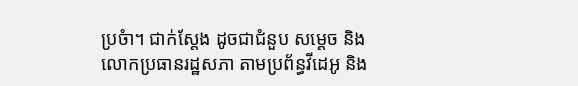ប្រចំា។ ជាក់ស្តែង ដូចជាជំនួប សម្តេច និងលោកប្រធានរដ្ឋសភា តាមប្រព័ន្ធវីដេអូ និង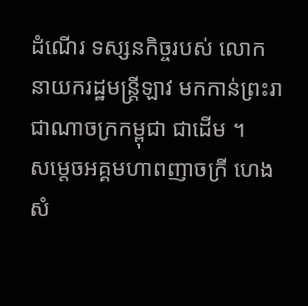ដំណើរ ទស្សនកិច្ចរបស់ លោក នាយករដ្ឋមន្រ្តីឡាវ មកកាន់ព្រះរាជាណាចក្រកម្ពុជា ជាដើម ។
សម្តេចអគ្គមហាពញាចក្រី ហេង សំ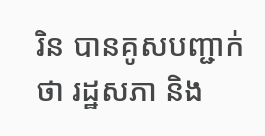រិន បានគូសបញ្ជាក់ថា រដ្ឋសភា និង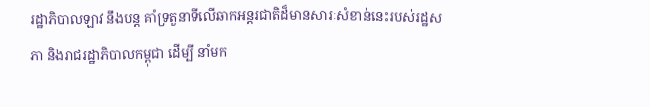រដ្ឋាភិបាលឡាវ នឹងបន្ត គាំទ្រតួនាទីលើឆាកអន្តរជាតិដ៏មានសារៈសំខាន់នេះរបស់រដ្ឋសភា និងរាជរដ្ឋាភិបាលកម្ពុជា ដើម្បី នាំមក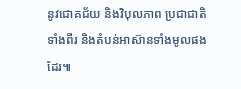នូវជោគជ័យ និងវិបុលភាព ប្រជាជាតិទាំងពីរ និងតំបន់អាស៊ានទាំងមូលផងដែរ៕